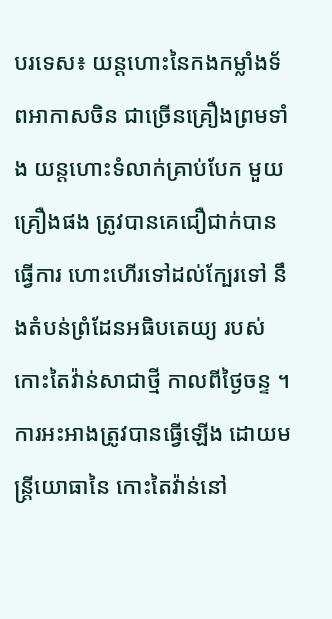បរទេស៖ យន្តហោះនៃកងកម្លាំងទ័ពអាកាសចិន ជាច្រើនគ្រឿងព្រមទាំង យន្តហោះទំលាក់គ្រាប់បែក មួយគ្រឿងផង ត្រូវបានគេជឿជាក់បានធ្វើការ ហោះហើរទៅដល់ក្បែរទៅ នឹងតំបន់ព្រំដែនអធិបតេយ្យ របស់កោះតៃវ៉ាន់សាជាថ្មី កាលពីថ្ងៃចន្ទ ។
ការអះអាងត្រូវបានធ្វើឡើង ដោយមន្ត្រីយោធានៃ កោះតៃវ៉ាន់នៅ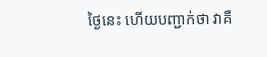ថ្ងៃនេះ ហើយបញ្ជាក់ថា វាគឺ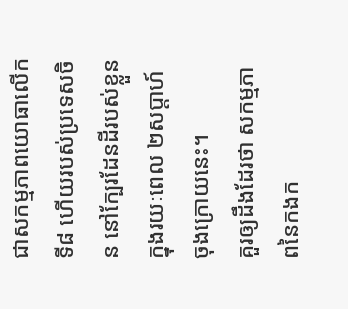ជាសកម្មភាពយោធាលើកទី៨ ហើយរបស់ប្រទេសចិន នៅក្បែរដែនដីរបស់ខ្លួន ក្នុងរយៈពេល ២សប្តាហ៍ចុងក្រោយនេះ។
គួរឲ្យដឹងដែរថា សកម្មភាពនៃកងក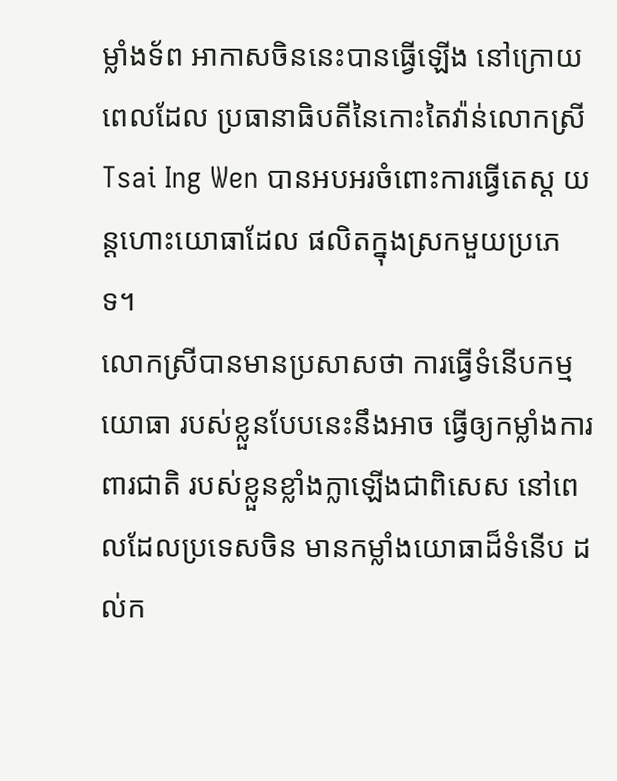ម្លាំងទ័ព អាកាសចិននេះបានធ្វើឡើង នៅក្រោយពេលដែល ប្រធានាធិបតីនៃកោះតៃវ៉ាន់លោកស្រី Tsai Ing Wen បានអបអរចំពោះការធ្វើតេស្ត យន្តហោះយោធាដែល ផលិតក្នុងស្រកមួយប្រភេទ។
លោកស្រីបានមានប្រសាសថា ការធ្វើទំនើបកម្មយោធា របស់ខ្លួនបែបនេះនឹងអាច ធ្វើឲ្យកម្លាំងការពារជាតិ របស់ខ្លួនខ្លាំងក្លាឡើងជាពិសេស នៅពេលដែលប្រទេសចិន មានកម្លាំងយោធាដ៏ទំនើប ដល់ក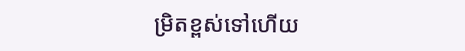ម្រិតខ្ពស់ទៅហើយ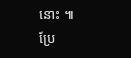នោះ ៕
ប្រែ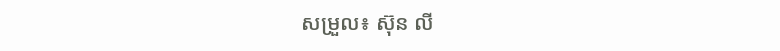សម្រួល៖ ស៊ុន លី